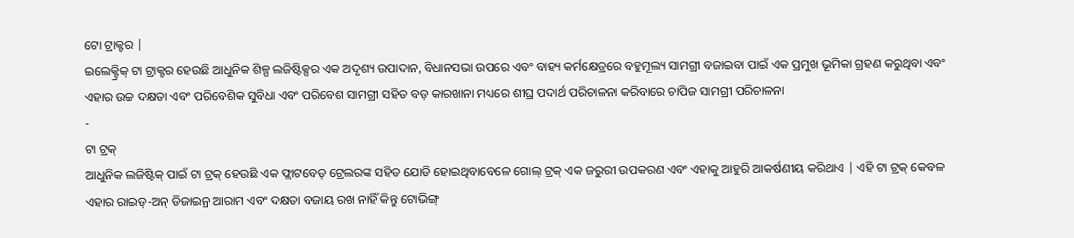ଟୋ ଟ୍ରାକ୍ଟର |
ଇଲେକ୍ଟ୍ରିକ୍ ଟା ଟ୍ରାକ୍ଟର ହେଉଛି ଆଧୁନିକ ଶିଳ୍ପ ଲଜିଷ୍ଟିକ୍ସର ଏକ ଅଦୃଶ୍ୟ ଉପାଦାନ, ବିଧାନସଭା ଉପରେ ଏବଂ ବାହ୍ୟ କର୍ମକ୍ଷେତ୍ରରେ ବହୁମୂଲ୍ୟ ସାମଗ୍ରୀ ବଜାଇବା ପାଇଁ ଏକ ପ୍ରମୁଖ ଭୂମିକା ଗ୍ରହଣ କରୁଥିବା ଏବଂ ଏହାର ଉଚ୍ଚ ଦକ୍ଷତା ଏବଂ ପରିବେଶିକ ସୁବିଧା ଏବଂ ପରିବେଶ ସାମଗ୍ରୀ ସହିତ ବଡ଼ କାରଖାନା ମଧ୍ୟରେ ଶୀଘ୍ର ପଦାର୍ଥ ପରିଚାଳନା କରିବାରେ ଚାପିଜ ସାମଗ୍ରୀ ପରିଚାଳନା
-
ଟା ଟ୍ରକ୍
ଆଧୁନିକ ଲଜିଷ୍ଟିକ୍ ପାଇଁ ଟା ଟ୍ରକ୍ ହେଉଛି ଏକ ଫ୍ଲାଟବେଡ୍ ଟ୍ରେଲରଙ୍କ ସହିତ ଯୋଡି ହୋଇଥିବାବେଳେ ଗୋଲ୍ ଟ୍ରକ୍ ଏକ ଜରୁରୀ ଉପକରଣ ଏବଂ ଏହାକୁ ଆହୁରି ଆକର୍ଷଣୀୟ କରିଥାଏ | ଏହି ଟା ଟ୍ରକ୍ କେବଳ ଏହାର ରାଇଡ୍-ଅନ୍ ଡିଜାଇନ୍ର ଆରାମ ଏବଂ ଦକ୍ଷତା ବଜାୟ ରଖ ନାହିଁ କିନ୍ତୁ ଟୋଭିଙ୍ଗ୍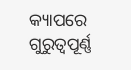କ୍ୟାପରେ ଗୁରୁତ୍ୱପୂର୍ଣ୍ଣ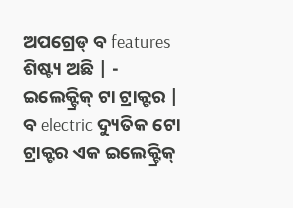ଅପଗ୍ରେଡ୍ ବ features ଶିଷ୍ଟ୍ୟ ଅଛି | -
ଇଲେକ୍ଟ୍ରିକ୍ ଟା ଟ୍ରାକ୍ଟର |
ବ electric ଦ୍ୟୁତିକ ଟୋ ଟ୍ରାକ୍ଟର ଏକ ଇଲେକ୍ଟ୍ରିକ୍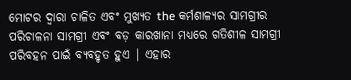ମୋଟର ଦ୍ୱାରା ଚାଳିତ ଏବଂ ମୁଖ୍ୟତ the କର୍ମଶାଳ୍ୟର ସାମଗ୍ରୀର ପରିଚାଳନା ସାମଗ୍ରୀ ଏବଂ ବଡ଼ କାରଖାନା ମଧ୍ୟରେ ଗତିଶୀଳ ସାମଗ୍ରୀ ପରିବହନ ପାଇଁ ବ୍ୟବହୃତ ହୁଏ | ଏହାର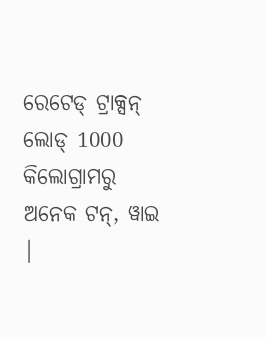ରେଟେଡ୍ ଟ୍ରାକ୍ସନ୍ ଲୋଡ୍ 1000 କିଲୋଗ୍ରାମରୁ ଅନେକ ଟନ୍, ୱାଇ |